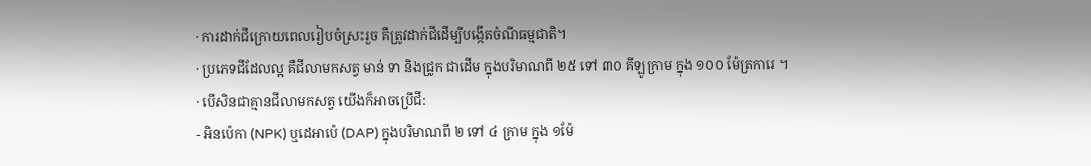· ការដាក់ជីក្រោយពេលរៀបចំស្រះរួច គឺត្រូវដាក់ជីដើម្បីបង្កើតចំណីធម្មជាតិ។
· ប្រភេទជីដែលល្អ គឺជីលាមកសត្វ មាន់ ទា និងជ្រូក ជាដើម ក្នុងបរិមាណពី ២៥ ទៅ ៣០ គីឡូក្រាម ក្នុង ១០០ ម៉ែត្រការេ ។
· បើសិនជាគ្មានជីលាមកសត្វ យើងក៏អាចប្រើជី:
- អិនប៉េកា (NPK) ឬដេអាប៉េ (DAP) ក្នុងបរិមាណពី ២ ទៅ ៤ ក្រាម ក្នុង ១ម៉ែ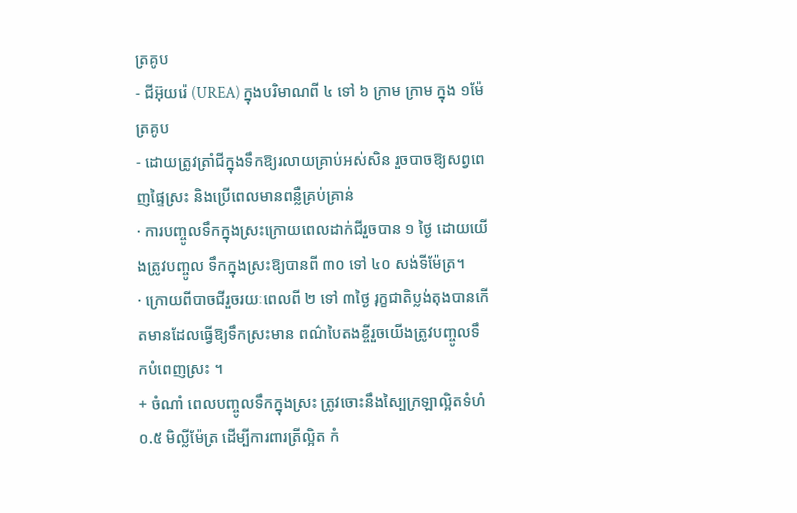ត្រគូប
- ជីអ៊ុយរ៉េ (UREA) ក្នុងបរិមាណពី ៤ ទៅ ៦ ក្រាម ក្រាម ក្នុង ១ម៉ែត្រគូប
- ដោយត្រូវត្រាំជីក្នុងទឹកឱ្យរលាយគ្រាប់អស់សិន រួចបាចឱ្យសព្វពេញផ្ទៃស្រះ និងប្រើពេលមានពន្លឺគ្រប់គ្រាន់
· ការបញ្ចូលទឹកក្នុងស្រះក្រោយពេលដាក់ជីរួចបាន ១ ថ្ងៃ ដោយយើងត្រូវបញ្ចូល ទឹកក្នុងស្រះឱ្យបានពី ៣០ ទៅ ៤០ សង់ទីម៉ែត្រ។
· ក្រោយពីបាចជីរួចរយៈពេលពី ២ ទៅ ៣ថ្ងៃ រុក្ខជាតិប្លង់តុងបានកើតមានដែលធ្វើឱ្យទឹកស្រះមាន ពណ៌បៃតងខ្ចីរួចយើងត្រូវបញ្ចូលទឹកបំពេញស្រះ ។
+ ចំណាំ ពេលបញ្ចូលទឹកក្នុងស្រះ ត្រូវចោះនឹងស្បៃក្រឡាល្អិតទំហំ ០.៥ មិល្លីម៉ែត្រ ដើម្បីការពារត្រីល្អិត កំ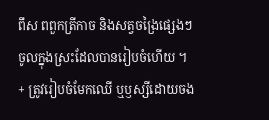ពឹស ពពួកត្រីកាច និងសត្វចង្រៃផ្សេងៗចូលក្នុងស្រះដែលបានរៀបចំហើយ ។
+ ត្រូវរៀបចំមែកឈើ ឬឫស្សីដោយចង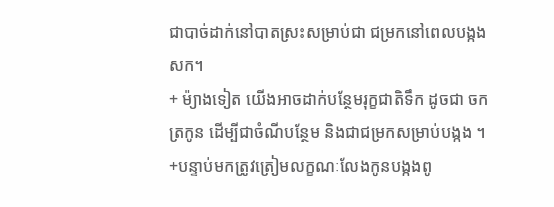ជាបាច់ដាក់នៅបាតស្រះសម្រាប់ជា ជម្រកនៅពេលបង្កងសក។
+ ម៉្យាងទៀត យើងអាចដាក់បន្ថែមរុក្ខជាតិទឹក ដូចជា ចក ត្រកូន ដើម្បីជាចំណីបន្ថែម និងជាជម្រកសម្រាប់បង្កង ។
+បន្ទាប់មកត្រូវត្រៀមលក្ខណៈលែងកូនបង្កងពូ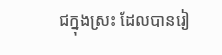ជក្នុងស្រះ ដែលបានរៀ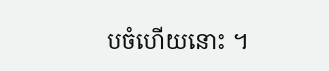បចំហើយនោះ ។